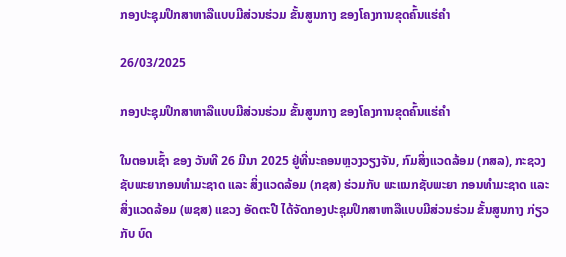ກອງປະຊຸມປຶກສາຫາລືແບບມີສ່ວນຮ່ວມ ຂັ້ນສູນກາງ ຂອງໂຄງການຂຸດຄົ້ນແຮ່ຄໍາ

26/03/2025

ກອງປະຊຸມປຶກສາຫາລືແບບມີສ່ວນຮ່ວມ ຂັ້ນສູນກາງ ຂອງໂຄງການຂຸດຄົ້ນແຮ່ຄໍາ

ໃນຕອນເຊົ້າ ຂອງ ວັນທີ 26 ມີນາ 2025 ຢູ່ທີ່ນະຄອນຫຼວງວຽງຈັນ, ກົມສິ່ງແວດລ້ອມ (ກສລ), ກະຊວງຊັບພະຍາກອນທໍາມະຊາດ ແລະ ສິ່ງແວດລ້ອມ (ກຊສ) ຮ່ວມກັບ ພະແນກຊັບພະຍາ ກອນທຳມະຊາດ ແລະ ສິ່ງແວດລ້ອມ (ພຊສ) ແຂວງ ອັດຕະປື ໄດ້ຈັດກອງປະຊຸມປຶກສາຫາລືແບບມີສ່ວນຮ່ວມ ຂັ້ນສູນກາງ ກ່ຽວກັບ ບົດ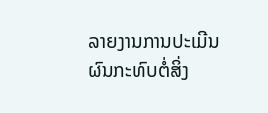ລາຍງານການປະເມີນຜົນກະທົບຕໍ່ສິ່ງ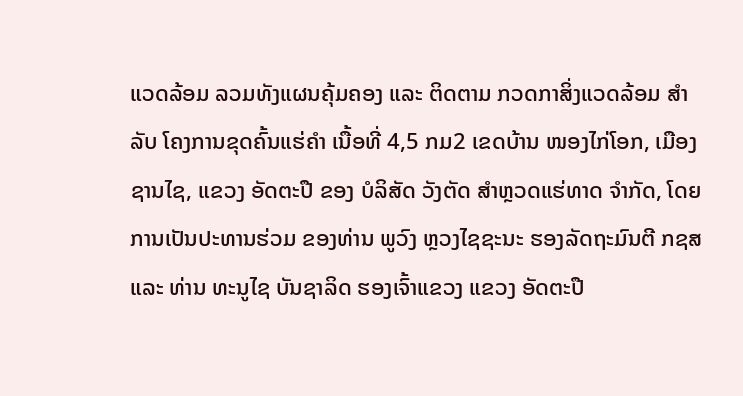ແວດລ້ອມ ລວມທັງແຜນຄຸ້ມຄອງ ແລະ ຕິດຕາມ ກວດກາສິ່ງແວດລ້ອມ ສຳລັບ ໂຄງການຂຸດຄົ້ນແຮ່ຄໍາ ເນື້ອທີ່ 4,5 ກມ2 ເຂດບ້ານ ໜອງໄກ່ໂອກ, ເມືອງ ຊານໄຊ, ແຂວງ ອັດຕະປື ຂອງ ບໍລິສັດ ວັງຕັດ ສໍາຫຼວດແຮ່ທາດ ຈໍາກັດ, ໂດຍການເປັນປະທານຮ່ວມ ຂອງທ່ານ ພູວົງ ຫຼວງໄຊຊະນະ ຮອງລັດຖະມົນຕີ ກຊສ ແລະ ທ່ານ ທະນູໄຊ ບັນຊາລິດ ຮອງເຈົ້າແຂວງ ແຂວງ ອັດຕະປື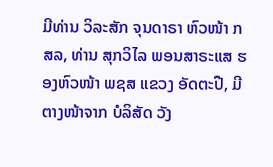ມີທ່ານ ວິລະສັກ ຈຸນດາຣາ ຫົວໜ້າ ກສລ, ທ່ານ ສຸກວິໄລ ພອນສາຣະແສ ຮອງຫົວໜ້າ ພຊສ ແຂວງ ອັດຕະປື, ມີຕາງໜ້າຈາກ ບໍລິສັດ ວັງ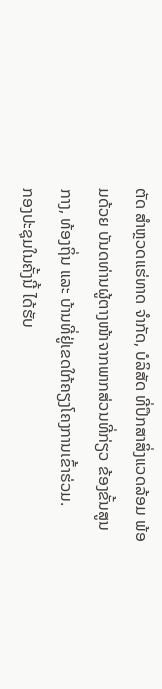ຕັດ ສໍາຫຼວດແຮ່ທາດ ຈໍາກັດ, ບໍລິສັດ ທີ່ປຶກສາສິ່ງແວດລ້ອມ ພ້ອມດ້ວຍ ບັນດທ່ານຜູ້ຕາງໜ້າຈາກພາກສ່ວນທີ່ກ່ຽວ ຂ້ອງຂັ້ນສູນກາງ, ທ້ອງຖິ່ນ ແລະ ບ້ານທີ່ຢູ່ເຂດໃກ້ຄຽງໂຄງການເຂົ້າຮ່ວມ.
ກອງປະຊຸມໃນຄັ້ງນີ້ ໄດ້ຮັບ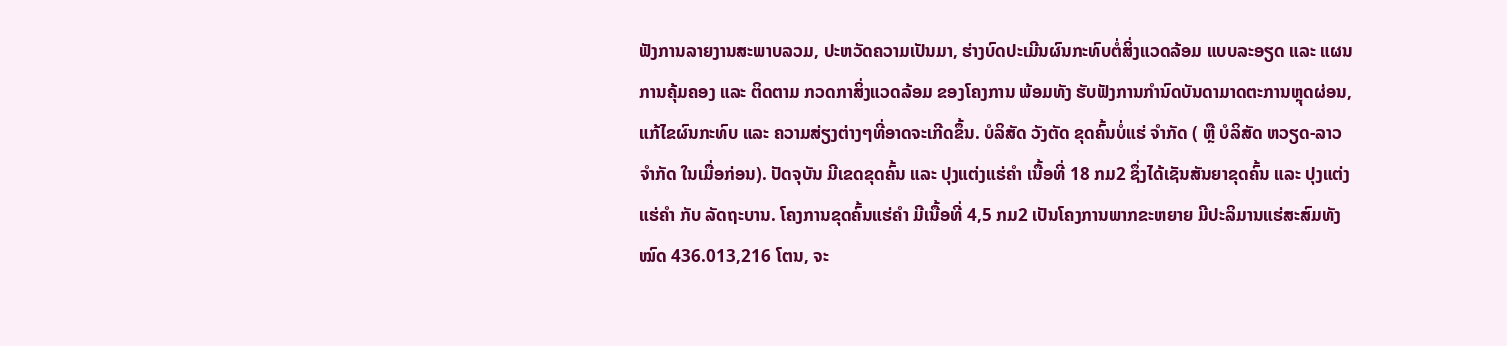ຟັງການລາຍງານສະພາບລວມ, ປະຫວັດຄວາມເປັນມາ, ຮ່າງບົດປະເມີນຜົນກະທົບຕໍ່ສິ່ງແວດລ້ອມ ແບບລະອຽດ ແລະ ແຜນການຄຸ້ມຄອງ ແລະ ຕິດຕາມ ກວດກາສິ່ງແວດລ້ອມ ຂອງໂຄງການ ພ້ອມທັງ ຮັບຟັງການກໍານົດບັນດາມາດຕະການຫຼຸດຜ່ອນ, ແກ້ໄຂຜົນກະທົບ ແລະ ຄວາມສ່ຽງຕ່າງໆທີ່ອາດຈະເກີດຂຶ້ນ. ບໍລິສັດ ວັງຕັດ ຂຸດຄົ້ນບໍ່ແຮ່ ຈຳກັດ ( ຫຼື ບໍລິສັດ ຫວຽດ-ລາວ ຈຳກັດ ໃນເມື່ອກ່ອນ). ປັດຈຸບັນ ມີເຂດຂຸດຄົ້ນ ແລະ ປຸງແຕ່ງແຮ່ຄໍາ ເນື້ອທີ່ 18 ກມ2 ຊຶ່ງໄດ້ເຊັນສັນຍາຂຸດຄົ້ນ ແລະ ປຸງແຕ່ງແຮ່ຄໍາ ກັບ ລັດຖະບານ. ໂຄງການຂຸດຄົ້ນແຮ່ຄໍາ ມີເນື້ອທີ່ 4,5 ກມ2 ເປັນໂຄງການພາກຂະຫຍາຍ ມີປະລິມານແຮ່ສະສົມທັງໝົດ 436.013,216 ໂຕນ, ຈະ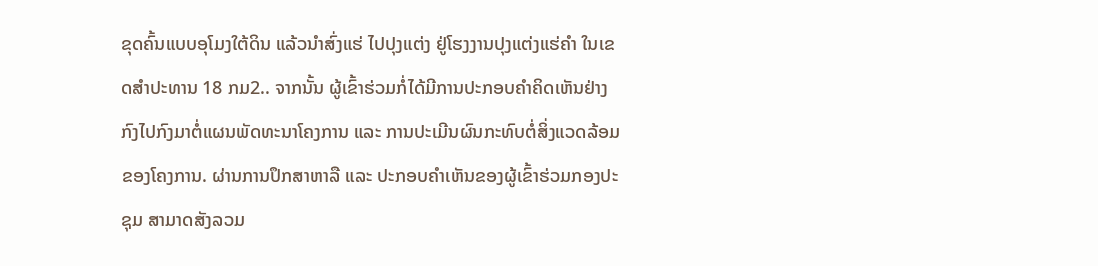ຂຸດຄົ້ນແບບອຸໂມງໃຕ້ດິນ ແລ້ວນໍາສົ່ງແຮ່ ໄປປຸງແຕ່ງ ຢູ່ໂຮງງານປຸງແຕ່ງແຮ່ຄໍາ ໃນເຂດສໍາປະທານ 18 ກມ2.. ຈາກນັ້ນ ຜູ້ເຂົ້າຮ່ວມກໍ່ໄດ້ມີການປະກອບຄໍາຄິດເຫັນຢ່າງກົງໄປກົງມາຕໍ່ແຜນພັດທະນາໂຄງການ ແລະ ການປະເມີນຜົນກະທົບຕໍ່ສິ່ງແວດລ້ອມ ຂອງໂຄງການ. ຜ່ານການປຶກສາຫາລື ແລະ ປະກອບຄໍາເຫັນຂອງຜູ້ເຂົ້າຮ່ວມກອງປະຊຸມ ສາມາດສັງລວມ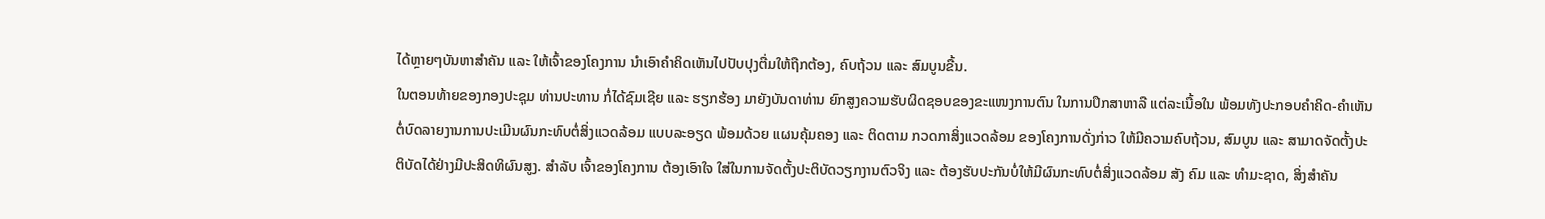ໄດ້ຫຼາຍໆບັນຫາສໍາຄັນ ແລະ ໃຫ້ເຈົ້າຂອງໂຄງການ ນໍາເອົາຄຳຄິດເຫັນໄປປັບປຸງຕື່ມໃຫ້ຖືກຕ້ອງ, ຄົບຖ້ວນ ແລະ ສົມບູນຂື້ນ.
ໃນຕອນທ້າຍຂອງກອງປະຊຸມ ທ່ານປະທານ ກໍ່ໄດ້ຊົມເຊີຍ ແລະ ຮຽກຮ້ອງ ມາຍັງບັນດາທ່ານ ຍົກສູງຄວາມຮັບຜິດຊອບຂອງຂະແໜງການຕົນ ໃນການປຶກສາຫາລື ແຕ່ລະເນື້ອໃນ ພ້ອມທັງປະກອບຄໍາຄິດ-ຄໍາເຫັນ ຕໍ່ບົດລາຍງານການປະເມີນຜົນກະທົບຕໍ່ສິ່ງແວດລ້ອມ ແບບລະອຽດ ພ້ອມດ້ວຍ ແຜນຄຸ້ມຄອງ ແລະ ຕິດຕາມ ກວດກາສິ່ງແວດລ້ອມ ຂອງໂຄງການດັ່ງກ່າວ ໃຫ້ມີຄວາມຄົບຖ້ວນ, ສົມບູນ ແລະ ສາມາດຈັດຕັ້ງປະຕິບັດໄດ້ຢ່າງມີປະສິດທິຜົນສູງ. ສໍາລັບ ເຈົ້າຂອງໂຄງການ ຕ້ອງເອົາໃຈ ໃສ່ໃນການຈັດຕັ້ງປະຕິບັດວຽກງານຕົວຈິງ ແລະ ຕ້ອງຮັບປະກັນບໍ່ໃຫ້ມີຜົນກະທົບຕໍ່ສິ່ງແວດລ້ອມ ສັງ ຄົມ ແລະ ທໍາມະຊາດ, ສິ່ງສໍາຄັນ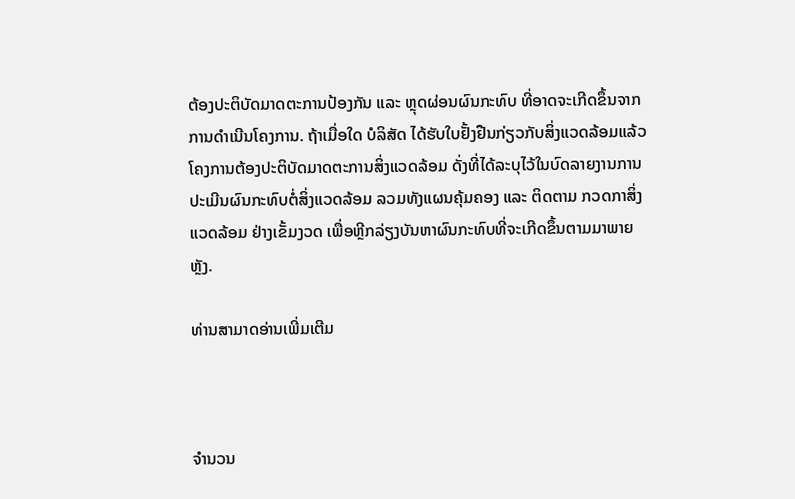ຕ້ອງປະຕິບັດມາດຕະການປ້ອງກັນ ແລະ ຫຼຸດຜ່ອນຜົນກະທົບ ທີ່ອາດຈະເກີດຂຶ້ນຈາກການດໍາເນີນໂຄງການ. ຖ້າເມື່ອໃດ ບໍລິສັດ ໄດ້ຮັບໃບຢັ້ງຢືນກ່ຽວກັບສິ່ງແວດລ້ອມແລ້ວ ໂຄງການຕ້ອງປະຕິບັດມາດຕະການສິ່ງແວດລ້ອມ ດັ່ງທີ່ໄດ້ລະບຸໄວ້ໃນບົດລາຍງານການປະເມີນຜົນກະທົບຕໍ່ສິ່ງແວດລ້ອມ ລວມທັງແຜນຄຸ້ມຄອງ ແລະ ຕິດຕາມ ກວດກາສິ່ງແວດລ້ອມ ຢ່າງເຂັ້ມງວດ ເພື່ອຫຼີກລ່ຽງບັນຫາຜົນກະທົບທີ່ຈະເກີດຂຶ້ນຕາມມາພາຍຫຼັງ.

ທ່ານສາມາດອ່ານເພີ່ມເຕີມ



ຈຳນວນ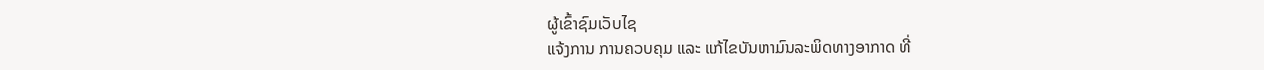ຜູ້ເຂົ້າຊົມເວັບໄຊ
ແຈ້ງການ ການຄວບຄຸມ ແລະ ແກ້ໄຂບັນຫາມົນລະພິດທາງອາກາດ ທີ່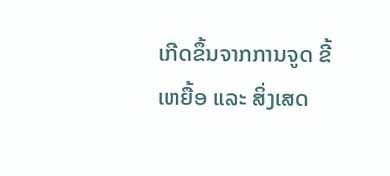ເກີດຂຶ້ນຈາກການຈູດ ຂີ້ເຫຍື້ອ ແລະ ສິ່ງເສດ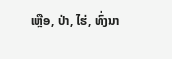ເຫຼືອ, ປ່າ, ໄຮ່, ທົ່ງນາ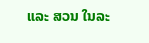ແລະ ສວນ ໃນລະ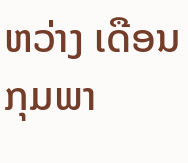ຫວ່າງ ເດືອນ ກຸມພາ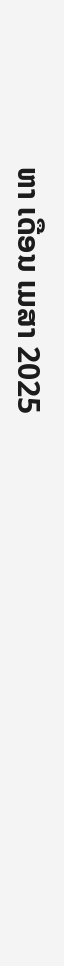ຫາ ເດືອນ ເມສາ 2025